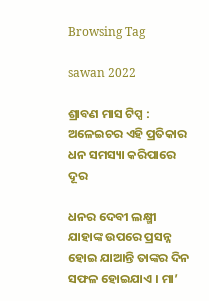Browsing Tag

sawan 2022

ଶ୍ରାବଣ ମାସ ଟିପ୍ସ : ଅଳେଇଚର ଏହି ପ୍ରତିକାର ଧନ ସମସ୍ୟା କରିପାରେ ଦୂର

ଧନର ଦେବୀ ଲକ୍ଷ୍ମୀ ଯାହାଙ୍କ ଉପରେ ପ୍ରସନ୍ନ ହୋଇ ଯାଆନ୍ତି ତାଙ୍କର ଦିନ ସଫଳ ହୋଇଯାଏ । ମା’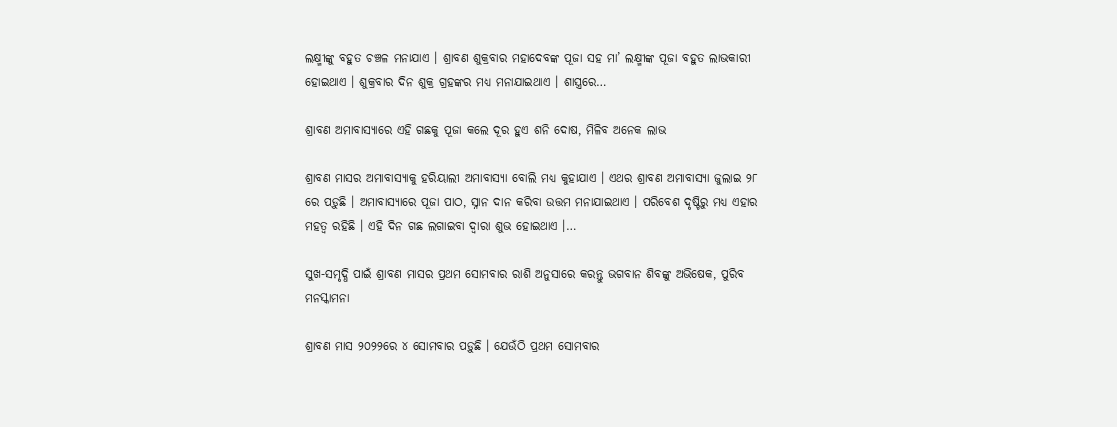ଲକ୍ଷ୍ମୀଙ୍କୁ ବହୁତ ଚଞ୍ଚଳ ମନାଯାଏ । ଶ୍ରାବଣ ଶୁକ୍ରବାର ମହାଦେବଙ୍କ ପୂଜା ସହ ମା’ ଲକ୍ଷ୍ମୀଙ୍କ ପୂଜା ବହୁତ ଲାଭକାରୀ ହୋଇଥାଏ । ଶୁକ୍ରବାର ଦିନ ଶୁକ୍ର ଗ୍ରହଙ୍କର ମଧ୍ୟ ମନାଯାଇଥାଏ । ଶାସ୍ତ୍ରରେ…

ଶ୍ରାବଣ ଅମାବାସ୍ୟାରେ ଏହି ଗଛକୁ ପୂଜା କଲେ ଦୂର ହୁଏ ଶନି ଦୋଷ, ମିଳିବ ଅନେକ ଲାଭ

ଶ୍ରାବଣ ମାସର ଅମାବାସ୍ୟାକୁ ହରିୟାଲୀ ଅମାବାସ୍ୟା ବୋଲି ମଧ୍ୟ କୁହାଯାଏ । ଏଥର ଶ୍ରାବଣ ଅମାବାସ୍ୟା ଜୁଲାଇ ୨୮ ରେ ପଡ଼ୁଛି । ଅମାବାସ୍ୟାରେ ପୂଜା ପାଠ, ସ୍ନାନ ଦାନ କରିବା ଉତ୍ତମ ମନାଯାଇଥାଏ । ପରିବେଶ ଦୃଷ୍ଟିରୁ ମଧ୍ୟ ଏହାର ମହତ୍ୱ ରହିଛି । ଏହି ଦିନ ଗଛ ଲଗାଇବା ଦ୍ୱାରା ଶୁଭ ହୋଇଥାଏ ।…

ସୁଖ-ସମୃଦ୍ଧି ପାଇଁ ଶ୍ରାବଣ ମାସର ପ୍ରଥମ ସୋମବାର ରାଶି ଅନୁସାରେ କରନ୍ତୁ ଭଗବାନ ଶିବଙ୍କୁ ଅଭିଷେକ, ପୁରିବ ମନସ୍କାମନା

ଶ୍ରାବଣ ମାସ ୨୦୨୨ରେ ୪ ସୋମବାର ପଡ଼ୁଛି । ଯେଉଁଠି ପ୍ରଥମ ସୋମବାର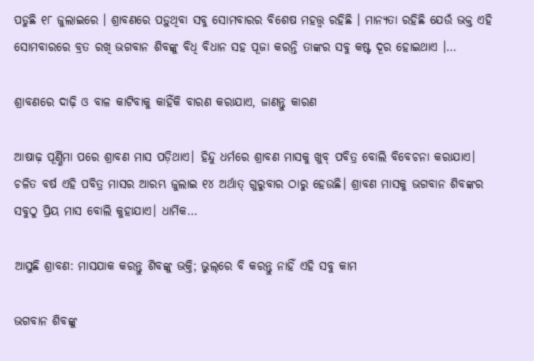ପଡୁଛି ୧୮ ଜୁଲାଇରେ । ଶ୍ରାବଣରେ ପଡ଼ୁଥିବା ସବୁ ସୋମବାରର ବିଶେଷ ମହତ୍ତ୍ୱ ରହିଛି । ମାନ୍ୟତା ରହିଛି ଯେଉଁ ଭକ୍ତ ଏହି ସୋମବାରରେ ବ୍ରତ ରଖି ଭଗବାନ ଶିବଙ୍କୁ ବିଧି ବିଧାନ ସହ ପୂଜା କରନ୍ତି ତାଙ୍କର ସବୁ କଷ୍ଟ ଦୂର ହୋଇଥାଏ ।…

ଶ୍ରାବଣରେ ଦାଢ଼ି ଓ ବାଳ କାଟିବାକୁ କାହିଁକି ବାରଣ କରାଯାଏ, ଜାଣନ୍ତୁ କାରଣ

ଆଷାଢ଼ ପୂର୍ଣ୍ଣିମା ପରେ ଶ୍ରାବଣ ମାସ ପଡ଼ିଥାଏ। ହିନ୍ଦୁ ଧର୍ମରେ ଶ୍ରାବଣ ମାସକୁ ଖୁବ୍ ପବିତ୍ର ବୋଲି ବିବେଚନା କରାଯାଏ। ଚଳିତ ବର୍ଷ ଏହି ପବିତ୍ର ମାସର ଆରମ୍ଭ ଜୁଲାଇ ୧୪ ଅର୍ଥାତ୍ ଗୁରୁବାର ଠାରୁ ହେଉଛି। ଶ୍ରାବଣ ମାସକୁ ଭଗବାନ ଶିବଙ୍କର ସବୁଠୁ ପ୍ରିୟ ମାସ ବୋଲି କୁହାଯାଏ। ଧାର୍ମିକ…

ଆସୁଛି ଶ୍ରାବଣ: ମାସଯାକ କରନ୍ତୁ ଶିବଙ୍କୁ ଭକ୍ତି; ଭୁଲ୍‌ରେ ବି କରନ୍ତୁ ନାହିଁ ଏହି ସବୁ କାମ

ଭଗବାନ ଶିବଙ୍କୁ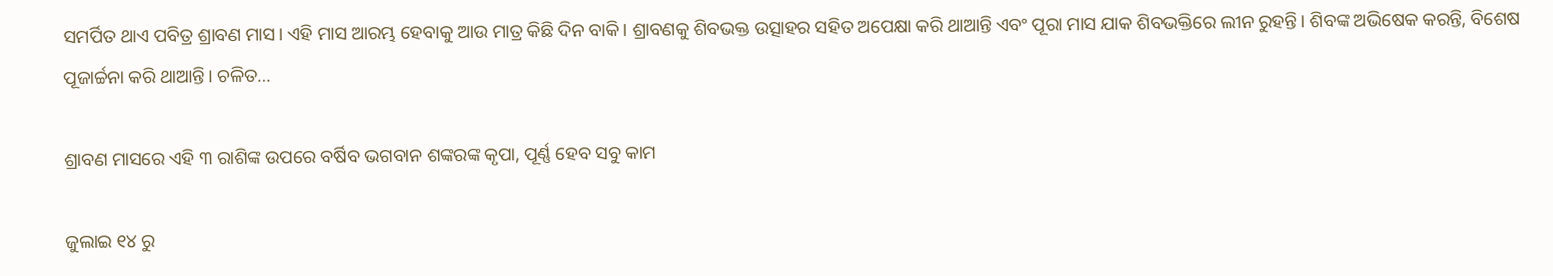ସମର୍ପିତ ଥାଏ ପବିତ୍ର ଶ୍ରାବଣ ମାସ। ଏହି ମାସ ଆରମ୍ଭ ହେବାକୁ ଆଉ ମାତ୍ର କିଛି ଦିନ ବାକି। ଶ୍ରାବଣକୁ ଶିବଭକ୍ତ ଉତ୍ସାହର ସହିତ ଅପେକ୍ଷା କରି ଥାଆନ୍ତି ଏବଂ ପୂରା ମାସ ଯାକ ଶିବଭକ୍ତିରେ ଲୀନ ରୁହନ୍ତି। ଶିବଙ୍କ ଅଭିଷେକ କରନ୍ତି, ବିଶେଷ ପୂଜାର୍ଚ୍ଚନା କରି ଥାଆନ୍ତି। ଚଳିତ…

ଶ୍ରାବଣ ମାସରେ ଏହି ୩ ରାଶିଙ୍କ ଉପରେ ବର୍ଷିବ ଭଗବାନ ଶଙ୍କରଙ୍କ କୃପା, ପୂର୍ଣ୍ଣ ହେବ ସବୁ କାମ

ଜୁଲାଇ ୧୪ ରୁ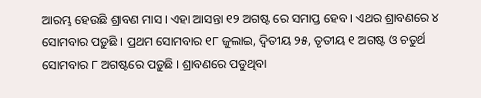ଆରମ୍ଭ ହେଉଛି ଶ୍ରାବଣ ମାସ । ଏହା ଆସନ୍ତା ୧୨ ଅଗଷ୍ଟ ରେ ସମାପ୍ତ ହେବ । ଏଥର ଶ୍ରାବଣରେ ୪ ସୋମବାର ପଡ଼ୁଛି । ପ୍ରଥମ ସୋମବାର ୧୮ ଜୁଲାଇ, ଦ୍ୱିତୀୟ ୨୫, ତୃତୀୟ ୧ ଅଗଷ୍ଟ ଓ ଚତୁର୍ଥ ସୋମବାର ୮ ଅଗଷ୍ଟରେ ପଡ଼ୁଛି । ଶ୍ରାବଣରେ ପଡୁଥିବା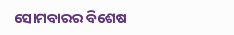ସୋମବାରର ବିଶେଷ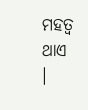ମହତ୍ୱ ଥାଏ ।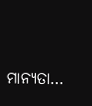ମାନ୍ୟତା…